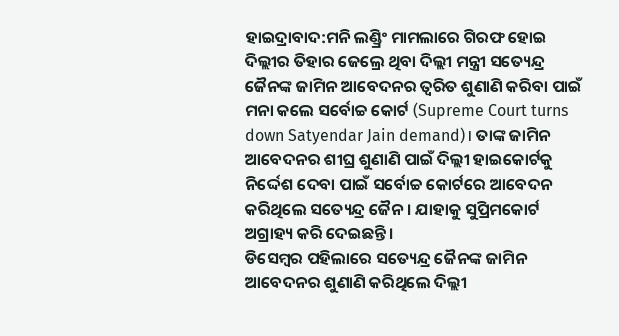ହାଇଦ୍ରାବାଦ:ମନି ଲଣ୍ଡ୍ରିଂ ମାମଲାରେ ଗିରଫ ହୋଇ ଦିଲ୍ଲୀର ତିହାର ଜେଲ୍ରେ ଥିବା ଦିଲ୍ଲୀ ମନ୍ତ୍ରୀ ସତ୍ୟେନ୍ଦ୍ର ଜୈନଙ୍କ ଜାମିନ ଆବେଦନର ତ୍ବରିତ ଶୁଣାଣି କରିବା ପାଇଁ ମନା କଲେ ସର୍ବୋଚ୍ଚ କୋର୍ଟ (Supreme Court turns down Satyendar Jain demand)। ତାଙ୍କ ଜାମିନ ଆବେଦନର ଶୀଘ୍ର ଶୁଣାଣି ପାଇଁ ଦିଲ୍ଲୀ ହାଇକୋର୍ଟକୁ ନିର୍ଦ୍ଦେଶ ଦେବା ପାଇଁ ସର୍ବୋଚ୍ଚ କୋର୍ଟରେ ଆବେଦନ କରିଥିଲେ ସତ୍ୟେନ୍ଦ୍ର ଜୈନ । ଯାହାକୁ ସୁପ୍ରିମକୋର୍ଟ ଅଗ୍ରାହ୍ୟ କରି ଦେଇଛନ୍ତି ।
ଡିସେମ୍ବର ପହିଲାରେ ସତ୍ୟେନ୍ଦ୍ର ଜୈନଙ୍କ ଜାମିନ ଆବେଦନର ଶୁଣାଣି କରିଥିଲେ ଦିଲ୍ଲୀ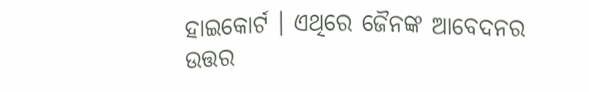ହାଇକୋର୍ଟ । ଏଥିରେ ଜୈନଙ୍କ ଆବେଦନର ଉତ୍ତର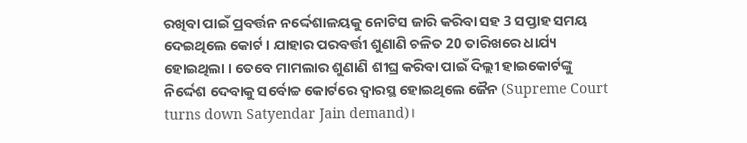ରଖିବା ପାଇଁ ପ୍ରବର୍ତ୍ତନ ନର୍ଦ୍ଦେଶାଳୟକୁ ନୋଟିସ ଜାରି କରିବା ସହ 3 ସପ୍ତାହ ସମୟ ଦେଇଥିଲେ କୋର୍ଟ । ଯାହାର ପରବର୍ତ୍ତୀ ଶୁଣାଣି ଚଳିତ 20 ତାରିଖରେ ଧାର୍ଯ୍ୟ ହୋଇଥିଲା । ତେବେ ମାମଲାର ଶୁଣାଣି ଶୀଘ୍ର କରିବା ପାଇଁ ଦିଲ୍ଲୀ ହାଇକୋର୍ଟଙ୍କୁ ନିର୍ଦ୍ଦେଶ ଦେବାକୁ ସର୍ବୋଚ୍ଚ କୋର୍ଟରେ ଦ୍ବାରସ୍ଥ ହୋଇଥିଲେ ଜୈନ (Supreme Court turns down Satyendar Jain demand)।